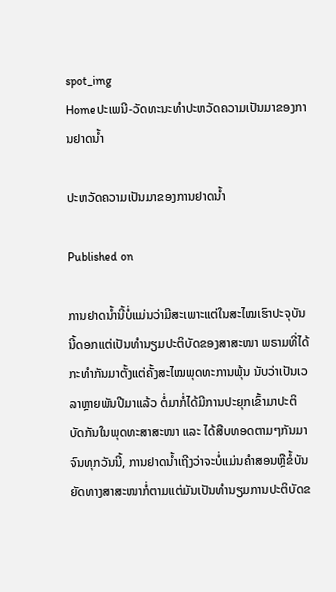spot_img
Homeປະເພນີ-ວັດທະນະທຳປະຫວັດຄວາມເປັນມາຂອງການຢາດນໍ້າ

ປະຫວັດຄວາມເປັນມາຂອງການຢາດນໍ້າ

Published on

ການຢາດນໍ້ານີ້ບໍ່ແມ່ນວ່າມີສະເພາະແຕ່ໃນສະໄໝເຮົາປະຈຸບັນນີ້ດອກແຕ່ເປັນທໍານຽມປະຕິບັດຂອງສາສະໜາ ພຣາມທີ່ໄດ້ກະທໍາກັນມາຕັ້ງແຕ່ຄັ້ງສະໄໝພຸດທະການພຸ້ນ ນັບວ່າເປັນເວລາຫຼາຍພັນປີມາແລ້ວ ຕໍ່ມາກໍ່ໄດ້ມີການປະຍຸກເຂົ້າມາປະຕິບັດກັນໃນພຸດທະສາສະໜາ ແລະ ໄດ້ສືບທອດຕາມໆກັນມາຈົນທຸກວັນນີ້, ການຢາດນໍ້າເຖີງວ່າຈະບໍ່ແມ່ນຄໍາສອນຫຼືຂໍ້ບັນຍັດທາງສາສະໜາກໍ່ຕາມແຕ່ມັນເປັນທໍານຽມການປະຕິບັດຂ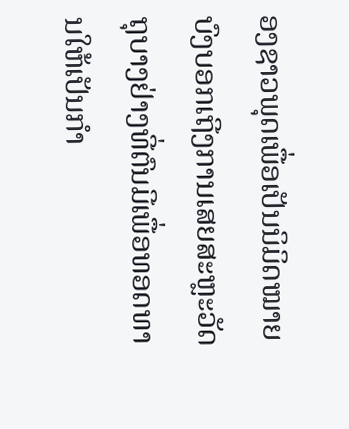ອງຊາວພຸດເພື່ອເປັນນິມິດໝາຍບົງບອກເຖີງການເສຍສະຫຼະວັດຖຸບາງຢ່າງທີ່ຕົນມີເພື່ອທອດທານໃຫ້ເປັນກໍາ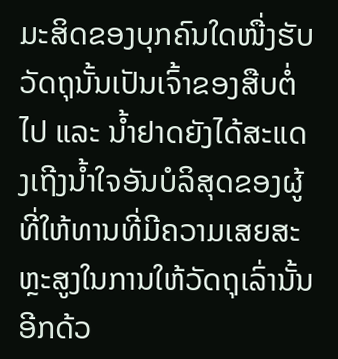ມະສິດຂອງບຸກຄົນໃດໜື່ງຮັບວັດຖຸນັ້ນເປັນເຈົ້າຂອງສືບຕໍ່ໄປ ແລະ ນໍ້າຢາດຍັງໄດ້ສະແດງເຖີງນໍ້າໃຈອັນບໍລິສຸດຂອງຜູ້ທີ່ໃຫ້ທານທີ່ມີຄວາມເສຍສະຫຼະສູງໃນການໃຫ້ວັດຖຸເລົ່ານັ້ນອີກດ້ວ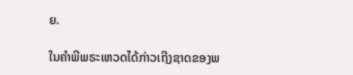ຍ.

ໃນຄໍາພີພຣະເຫວດໄດ້ກ່າວເຖີງຊາດຂອງພ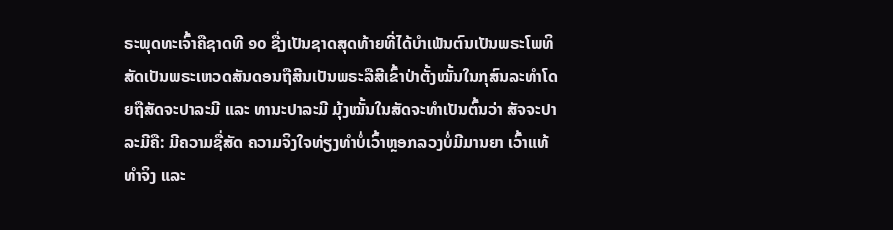ຣະພຸດທະເຈົ້າຄືຊາດທີ ໑໐ ຊື່ງເປັນຊາດສຸດທ້າຍທີ່ໄດ້ບໍາເພັນຕົນເປັນພຣະໂພທິສັດເປັນພຣະເຫວດສັນດອນຖືສີນເປັນພຣະລືສີເຂົ້າປ່າຕັ້ງໝັ້ນໃນກຸສົນລະທໍາໂດຍຖືສັດຈະປາລະມີ ແລະ ທານະປາລະມີ ມຸ້ງໝັ້ນໃນສັດຈະທໍາເປັນຕົ້ນວ່າ ສັຈຈະປາລະມີຄື: ມີຄວາມຊື່ສັດ ຄວາມຈິງໃຈທ່ຽງທໍາບໍ່ເວົ້າຫຼອກລວງບໍ່ມີມານຍາ ເວົ້າແທ້ທໍາຈິງ ແລະ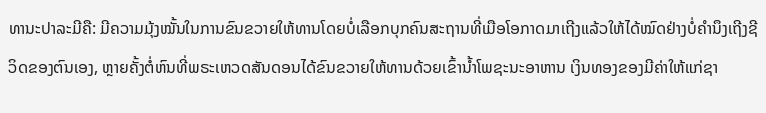ທານະປາລະມີຄື: ມີຄວາມມຸ້ງໝັ້ນໃນການຂົນຂວາຍໃຫ້ທານໂດຍບໍ່ເລືອກບຸກຄົນສະຖານທີ່ເມືອໂອກາດມາເຖີງແລ້ວໃຫ້ໄດ້ໝົດຢ່າງບໍ່ຄໍານຶງເຖີງຊີວິດຂອງຕົນເອງ, ຫຼາຍຄັ້ງຕໍ່ຫົນທີ່ພຣະເຫວດສັນດອນໄດ້ຂົນຂວາຍໃຫ້ທານດ້ວຍເຂົ້ານໍ້າໂພຊະນະອາຫານ ເງິນທອງຂອງມີຄ່າໃຫ້ແກ່ຊາ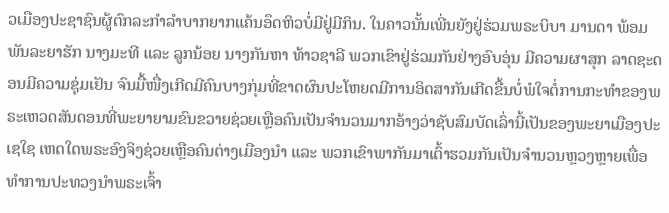ວເມືອງປະຊາຊົນຜູ້ຕົກລະກໍາລໍາບາກຍາກແຄ້ນອຶດຫິວບໍ່ມີຢູ່ມີກິນ. ໃນຄາວນັ້ນເພີ່ນຍັງຢູ່ຮ່ວມພຣະບິບາ ມານດາ ພ້ອມພັນລະຍາຮັກ ນາງມະທີ ແລະ ລູກນ້ອຍ ນາງກັນຫາ ທ້າວຊາລີ ພວກເຂົາຢູ່ຮ່ວມກັນຢ່າງອົບອຸ່ນ ມີຄວາມຜາສຸກ ລາດຊະດອນມີຄວາມຊຸ່ມເຢັນ ຈົນມື້ໜື່ງເກີດມີຄົນບາງກຸ່ມທີ່ຂາດຜົນປະໂຫຍດມີການອິດສາກັນເກີດຂື້ນບໍ່ພໍໃຈຕໍ່ການກະທໍາຂອງພຣະເຫວດສັນດອນທີ່ພະຍາຍາມຂົນຂວາຍຊ່ວຍເຫຼືອຄົນເປັນຈໍານວນມາກອ້າງວ່າຊັບສົມບັດເລົ່ານີ້ເປັນຂອງພະຍາເມືອງປະເຊໃຊ ເຫດໃດພຣະອົງຈິງຊ່ວຍເຫຼືອຄົນຕ່າງເມືອງນໍາ ແລະ ພວກເຂົາພາກັນມາເຕົ້າຮວມກັນເປັນຈໍານວນຫຼວງຫຼາຍເພື່ອທໍາການປະທວງນໍາພຣະເຈົ້າ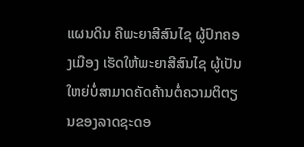ແຜນດິນ ຄືພະຍາສີສົນໄຊ ຜູ້ປົກຄອງເມືອງ ເຮັດໃຫ້ພະຍາສີສົນໄຊ ຜູ້ເປັນໃຫຍ່ບໍ່ສາມາດຄັດຄ້ານຕໍ່ຄວາມຕິຕຽນຂອງລາດຊະດອ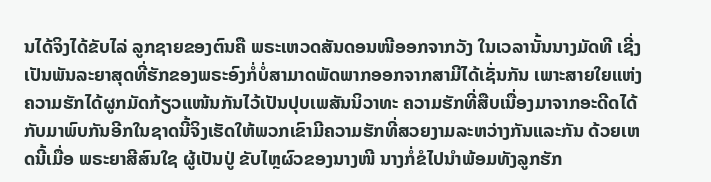ນໄດ້ຈິງໄດ້ຂັບໄລ່ ລູກຊາຍຂອງຕົນຄື ພຣະເຫວດສັນດອນໜີອອກຈາກວັງ ໃນເວລານັ້ນນາງມັດທີ ເຊີ່ງເປັນພັນລະຍາສຸດທີ່ຮັກຂອງພຣະອົງກໍ່ບໍ່ສາມາດພັດພາກອອກຈາກສາມີໄດ້ເຊັ່ນກັນ ເພາະສາຍໃຍແຫ່ງຄວາມຮັກໄດ້ຜູກມັດກ້ຽວແໜ້ນກັນໄວ້ເປັນປຸບເພສັນນິວາທະ ຄວາມຮັກທີ່ສືບເນື່ອງມາຈາກອະດີດໄດ້ກັບມາພົບກັນອີກໃນຊາດນີ້ຈິງເຮັດໃຫ້ພວກເຂົາມີຄວາມຮັກທີ່ສວຍງາມລະຫວ່າງກັນແລະກັນ ດ້ວຍເຫດນີ້ເມື່ອ ພຣະຍາສີສົນໃຊ ຜູ້ເປັນປູ່ ຂັບໄຫຼຜົວຂອງນາງໜີ ນາງກໍ່ຂໍໄປນໍາພ້ອມທັງລູກຮັກ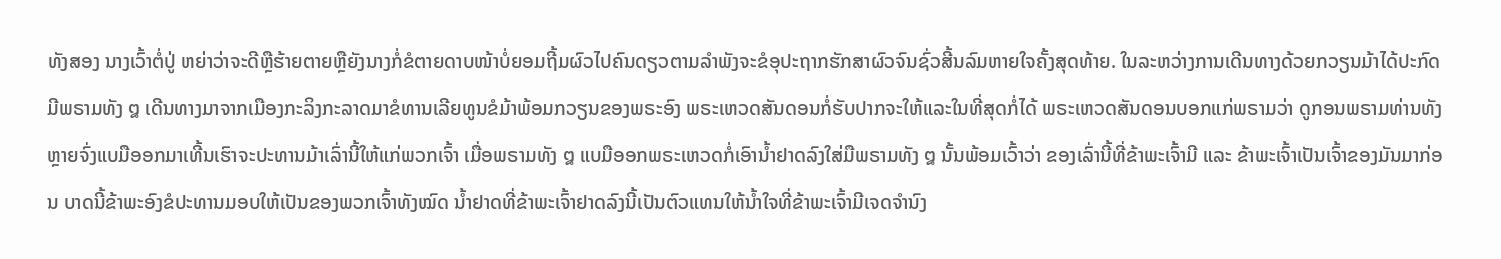ທັງສອງ ນາງເວົ້າຕໍ່ປູ່ ຫຍ່າວ່າຈະດີຫຼືຮ້າຍຕາຍຫຼືຍັງນາງກໍ່ຂໍຕາຍດາບໜ້າບໍ່ຍອມຖີ້ມຜົວໄປຄົນດຽວຕາມລໍາພັງຈະຂໍອຸປະຖາກຮັກສາຜົວຈົນຊົ່ວສີ້ນລົມຫາຍໃຈຄັ້ງສຸດທ້າຍ. ໃນລະຫວ່າງການເດີນທາງດ້ວຍກວຽນມ້າໄດ້ປະກົດມີພຣາມທັງ ໘ ເດີນທາງມາຈາກເມືອງກະລິງກະລາດມາຂໍທານເລີຍທູນຂໍມ້າພ້ອມກວຽນຂອງພຣະອົງ ພຣະເຫວດສັນດອນກໍ່ຮັບປາກຈະໃຫ້ແລະໃນທີ່ສຸດກໍ່ໄດ້ ພຣະເຫວດສັນດອນບອກແກ່ພຣາມວ່າ ດູກອນພຣາມທ່ານທັງຫຼາຍຈົ່ງແບມືອອກມາເທີ້ນເຮົາຈະປະທານມ້າເລົ່ານີ້ໃຫ້ແກ່ພວກເຈົ້າ ເມື່ອພຣາມທັງ ໘ ແບມືອອກພຣະເຫວດກໍ່ເອົານໍ້າຢາດລົງໃສ່ມືພຣາມທັງ ໘ ນັ້ນພ້ອມເວົ້າວ່າ ຂອງເລົ່ານີ້ທີ່ຂ້າພະເຈົ້າມີ ແລະ ຂ້າພະເຈົ້າເປັນເຈົ້າຂອງມັນມາກ່ອນ ບາດນີ້ຂ້າພະອົງຂໍປະທານມອບໃຫ້ເປັນຂອງພວກເຈົ້າທັງໝົດ ນໍ້າຢາດທີ່ຂ້າພະເຈົ້າຢາດລົງນີ້ເປັນຕົວແທນໃຫ້ນໍ້າໃຈທີ່ຂ້າພະເຈົ້າມີເຈດຈໍານົງ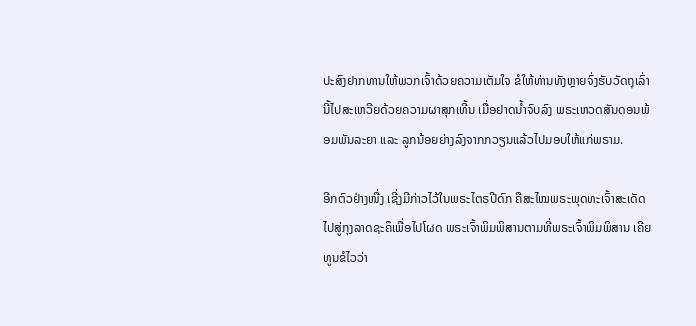ປະສົງຢາກທານໃຫ້ພວກເຈົ້າດ້ວຍຄວາມເຕັມໃຈ ຂໍໃຫ້ທ່ານທັງຫຼາຍຈົ່ງຮັບວັດຖຸເລົ່ານີ້ໄປສະເຫວີຍດ້ວຍຄວາມຜາສຸກເທີ້ນ ເມື່ອຢາດນໍ້າຈົບລົງ ພຣະເຫວດສັນດອນພ້ອມພັນລະຍາ ແລະ ລູກນ້ອຍຍ່າງລົງຈາກກວຽນແລ້ວໄປມອບໃຫ້ແກ່ພຣາມ.

ອີກຕົວຢ່າງໜື່ງ ເຊີ່ງມີກ່າວໄວ້ໃນພຣະໄຕຣປີດົກ ຄືສະໄໝພຣະພຸດທະເຈົ້າສະເດັດໄປສູ່ກຸງລາດຊະຄຶເພື່ອໄປໂຜດ ພຣະເຈົ້າພິມພິສານຕາມທີ່ພຣະເຈົ້າພິມພິສານ ເຄີຍທູນຂໍໄວວ່າ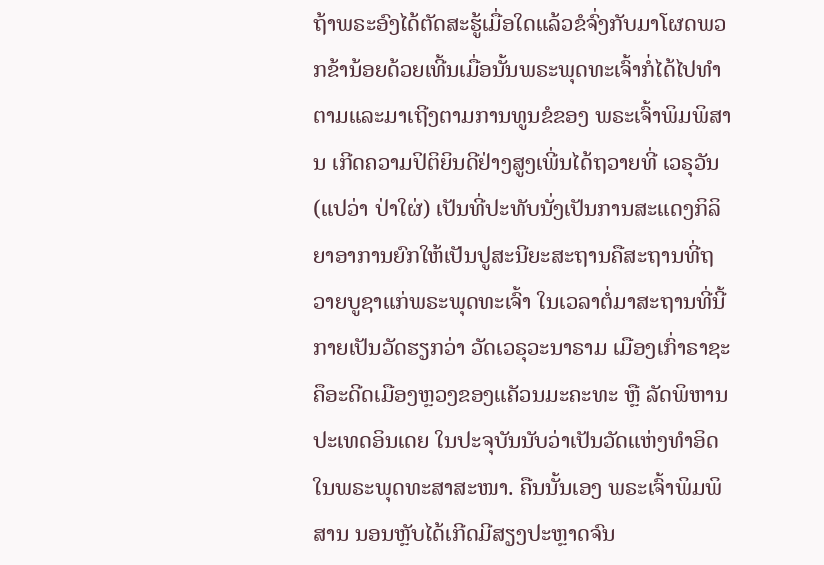ຖ້າພຣະອົງໄດ້ຕັດສະຮູ້ເມື່ອໃດແລ້ວຂໍຈົ່ງກັບມາໂຜດພວກຂ້ານ້ອຍດ້ວຍເທີ້ນເມື່ອນັ້ນພຣະພຸດທະເຈົ້າກໍ່ໄດ້ໄປທໍາຕາມແລະມາເຖີງຕາມການທູນຂໍຂອງ ພຣະເຈົ້າພິມພິສານ ເກີດຄວາມປິຕິຍິນດີຢ່າງສູງເພີ່ນໄດ້ຖວາຍທີ່ ເວຣຸວັນ (ແປວ່າ ປ່າໃຜ່) ເປັນທີ່ປະທັບນັ່ງເປັນການສະແດງກິລິຍາອາການຍົກໃຫ້ເປັນປູສະນີຍະສະຖານຄືສະຖານທີ່ຖວາຍບູຊາແກ່ພຣະພຸດທະເຈົ້າ ໃນເວລາຕໍ່ມາສະຖານທີ່ນີ້ກາຍເປັນວັດຮຽກວ່າ ວັດເວຣຸວະນາຣາມ ເມືອງເກົ່າຣາຊະຄຶອະດີດເມືອງຫຼວງຂອງແຄັວນມະຄະທະ ຫຼື ລັດພິຫານ ປະເທດອິນເດຍ ໃນປະຈຸບັນນັບວ່າເປັນວັດແຫ່ງທໍາອິດໃນພຣະພຸດທະສາສະໜາ. ຄືນນັ້ນເອງ ພຣະເຈົ້າພິມພິສານ ນອນຫຼັບໄດ້ເກີດມີສຽງປະຫຼາດຈົນ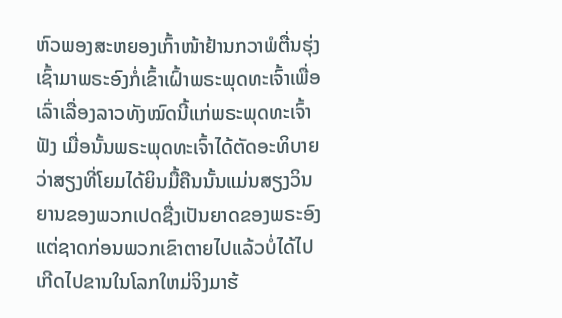ຫົວພອງສະຫຍອງເກົ້າໜ້າຢ້ານກວາພໍຕື່ນຮຸ່ງເຊົ້າມາພຣະອົງກໍ່ເຂົ້າເຝົ້າພຣະພຸດທະເຈົ້າເພື່ອເລົ່າເລື່ອງລາວທັງໝົດນີ້ແກ່ພຣະພຸດທະເຈົ້າຟັງ ເມື່ອນັ້ນພຣະພຸດທະເຈົ້າໄດ້ຕັດອະທິບາຍວ່າສຽງທີ່ໂຍມໄດ້ຍິນມື້ຄືນນັ້ນແມ່ນສຽງວິນຍານຂອງພວກເປດຊື່ງເປັນຍາດຂອງພຣະອົງແຕ່ຊາດກ່ອນພວກເຂົາຕາຍໄປແລ້ວບໍ່ໄດ້ໄປເກີດໄປຂານໃນໂລກໃຫມ່ຈິງມາຮ້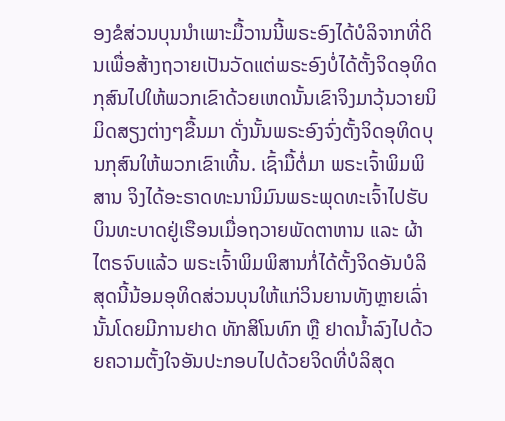ອງຂໍສ່ວນບຸນນໍາເພາະມື້ວານນີ້ພຣະອົງໄດ້ບໍລິຈາກທີ່ດິນເພື່ອສ້າງຖວາຍເປັນວັດແຕ່ພຣະອົງບໍ່ໄດ້ຕັ້ງຈິດອຸທິດກຸສົນໄປໃຫ້ພວກເຂົາດ້ວຍເຫດນັ້ນເຂົາຈິງມາວຸ້ນວາຍນິມິດສຽງຕ່າງໆຂື້ນມາ ດັ່ງນັ້ນພຣະອົງຈົ່ງຕັ້ງຈິດອຸທິດບຸນກຸສົນໃຫ້ພວກເຂົາເທີ້ນ. ເຊົ້າມື້ຕໍ່ມາ ພຣະເຈົ້າພິມພິສານ ຈິງໄດ້ອະຣາດທະນານິມົນພຣະພຸດທະເຈົ້າໄປຮັບບິນທະບາດຢູ່ເຮືອນເມື່ອຖວາຍພັດຕາຫານ ແລະ ຜ້າໄຕຣຈົບແລ້ວ ພຣະເຈົ້າພິມພິສານກໍ່ໄດ້ຕັ້ງຈິດອັນບໍລິສຸດນີ້ນ້ອມອຸທິດສ່ວນບຸນໃຫ້ແກ່ວິນຍານທັງຫຼາຍເລົ່ານັ້ນໂດຍມີການຢາດ ທັກສິໂນທົກ ຫຼື ຢາດນໍ້າລົງໄປດ້ວຍຄວາມຕັ້ງໃຈອັນປະກອບໄປດ້ວຍຈິດທີ່ບໍລິສຸດ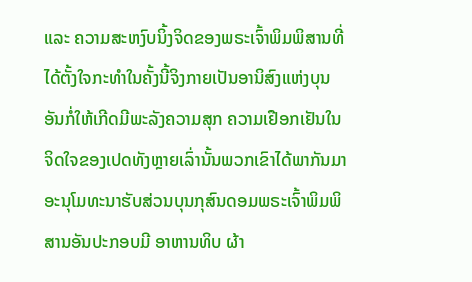ແລະ ຄວາມສະຫງົບນິ້ງຈິດຂອງພຣະເຈົ້າພິມພິສານທີ່ໄດ້ຕັ້ງໃຈກະທໍາໃນຄັ້ງນີ້ຈິງກາຍເປັນອານິສົງແຫ່ງບຸນອັນກໍ່ໃຫ້ເກີດມີພະລັງຄວາມສຸກ ຄວາມເຢືອກເຢັນໃນຈິດໃຈຂອງເປດທັງຫຼາຍເລົ່ານັ້ນພວກເຂົາໄດ້ພາກັນມາອະນຸໂມທະນາຮັບສ່ວນບຸນກຸສົນດອມພຣະເຈົ້າພິມພິສານອັນປະກອບມີ ອາຫານທິບ ຜ້າ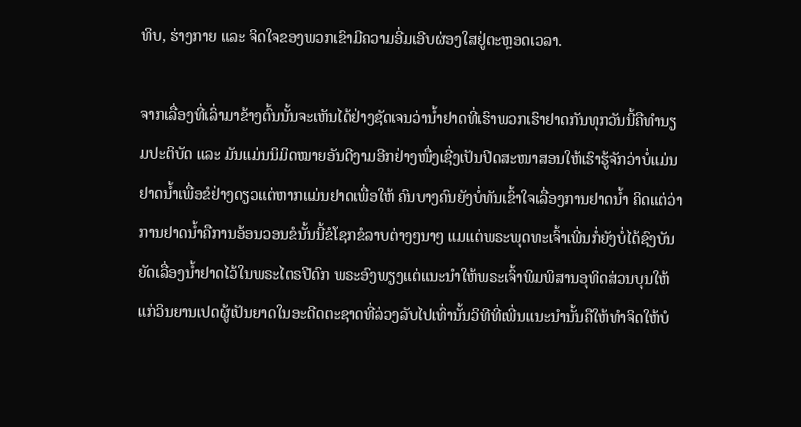ທິບ, ຮ່າງກາຍ ແລະ ຈິດໃຈຂອງພວກເຂົາມີຄວາມອີ່ມເອີບຜ່ອງໃສຢູ່ຕະຫຼອດເວລາ.

ຈາກເລື່ອງທີ່ເລົ່າມາຂ້າງຕົ້ນນັ້ນຈະເຫັນໄດ້ຢ່າງຊັດເຈນວ່ານໍ້າຢາດທີ່ເຮົາພວກເຮົາຢາດກັນທຸກວັນນີ້ຄືທໍານຽມປະຕິບັດ ແລະ ມັນແມ່ນນິມິດໝາຍອັນດີງາມອີກຢ່າງໜື່ງເຊີ່ງເປັນປິດສະໜາສອນໃຫ້ເຮົາຮູ້ຈັກວ່າບໍ່ແມ່ນຢາດນໍ້າເພື່ອຂໍຢ່າງດຽວແຕ່ຫາກແມ່ນຢາດເພື່ອໃຫ້ ຄົນບາງຄົນຍັງບໍ່ທັນເຂົ້າໃຈເລື່ອງການຢາດນໍ້າ ຄິດແຕ່ວ່າການຢາດນໍ້າຄືການອ້ອນວອນຂໍນັ້ນນີ້ຂໍໂຊກຂໍລາບຕ່າງໆນາໆ ແມແຕ່ພຣະພຸດທະເຈົ້າເພີ່ນກໍ່ຍັງບໍ່ໄດ້ຊົງບັນຍັດເລື່ອງນໍ້າຢາດໄວ້ໃນພຣະໄຕຣປີດົກ ພຣະອົງພຽງແຕ່ແນະນໍາໃຫ້ພຣະເຈົ້າພິມພິສານອຸທິດສ່ວນບຸນໃຫ້ແກ່ວິນຍານເປດຜູ້ເປັນຍາດໃນອະດີດຕະຊາດທີ່ລ່ວງລັບໄປເທົ່ານັ້ນວິທີທີ່ເພີ່ນແນະນໍານັ້ນຄືໃຫ້ທໍາຈິດໃຫ້ບໍ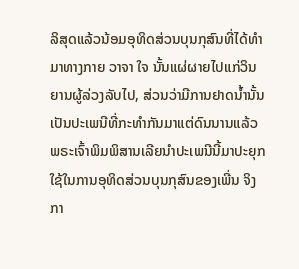ລິສຸດແລ້ວນ້ອມອຸທິດສ່ວນບຸນກຸສົນທີ່ໄດ້ທໍາມາທາງກາຍ ວາຈາ ໃຈ ນັ້ນແຜ່ຜາຍໄປແກ່ວິນຍານຜູ້ລ່ວງລັບໄປ, ສ່ວນວ່າມີການຢາດນໍ້ານັ້ນເປັນປະເພນີທີ່ກະທໍາກັນມາແຕ່ດົນນານແລ້ວ ພຣະເຈົ້າພິມພິສານເລີຍນໍາປະເພນີນີ້ມາປະຍຸກໃຊ້ໃນການອຸທິດສ່ວນບຸນກຸສົນຂອງເພີ່ນ ຈິງກາ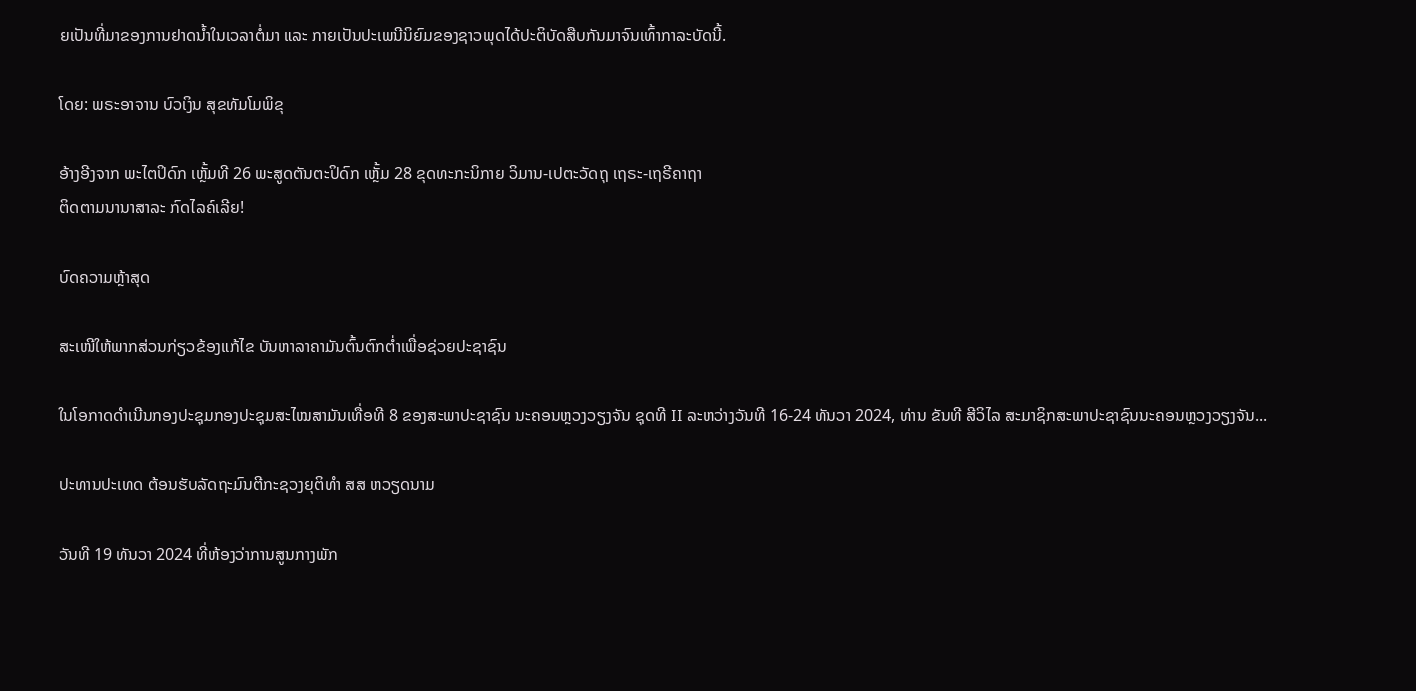ຍເປັນທີ່ມາຂອງການຢາດນໍ້າໃນເວລາຕໍ່ມາ ແລະ ກາຍເປັນປະເພນີນິຍົມຂອງຊາວພຸດໄດ້ປະຕິບັດສືບກັນມາຈົນເທົ້າກາລະບັດນີ້.

ໂດຍ: ພຣະອາຈານ ບົວເງິນ ສຸຂທັມໂມພິຂຸ

ອ້າງອີງຈາກ ພະໄຕປິດົກ ເຫຼັ້ມທີ 26 ພະສູດຕັນຕະປິດົກ ເຫຼັ້ມ 28 ຂຸດທະກະນິກາຍ ວິມານ-ເປຕະວັດຖຸ ເຖຣະ-ເຖຣີຄາຖາ
ຕິດຕາມນານາສາລະ ກົດໄລຄ໌ເລີຍ!

ບົດຄວາມຫຼ້າສຸດ

ສະເໜີໃຫ້ພາກສ່ວນກ່ຽວຂ້ອງແກ້ໄຂ ບັນຫາລາຄາມັນຕົ້ນຕົກຕໍ່າເພື່ອຊ່ວຍປະຊາຊົນ

ໃນໂອກາດດຳເນີນກອງປະຊຸມກອງປະຊຸມສະໄໝສາມັນເທື່ອທີ 8 ຂອງສະພາປະຊາຊົນ ນະຄອນຫຼວງວຽງຈັນ ຊຸດທີ II ລະຫວ່າງວັນທີ 16-24 ທັນວາ 2024, ທ່ານ ຂັນທີ ສີວິໄລ ສະມາຊິກສະພາປະຊາຊົນນະຄອນຫຼວງວຽງຈັນ...

ປະທານປະເທດ ຕ້ອນຮັບລັດຖະມົນຕີກະຊວງຍຸຕິທຳ ສສ ຫວຽດນາມ

ວັນທີ 19 ທັນວາ 2024 ທີ່ຫ້ອງວ່າການສູນກາງພັກ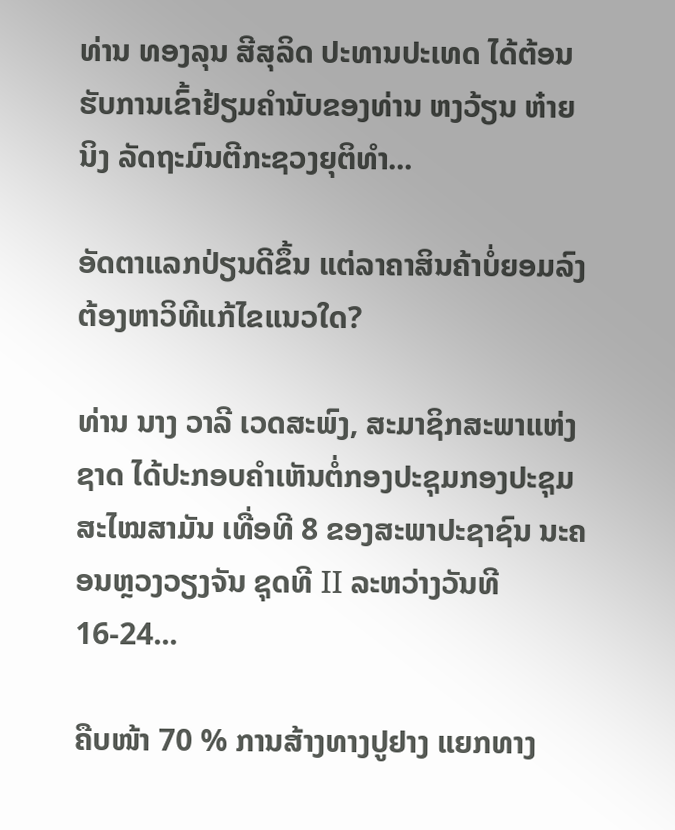ທ່ານ ທອງລຸນ ສີສຸລິດ ປະທານປະເທດ ໄດ້ຕ້ອນຮັບການເຂົ້າຢ້ຽມຄຳນັບຂອງທ່ານ ຫງວ້ຽນ ຫ໋າຍ ນິງ ລັດຖະມົນຕີກະຊວງຍຸຕິທຳ...

ອັດຕາແລກປ່ຽນດີຂຶ້ນ ແຕ່ລາຄາສິນຄ້າບໍ່ຍອມລົງ ຕ້ອງຫາວິທີແກ້ໄຂແນວໃດ?

ທ່ານ ນາງ ວາລີ ເວດສະພົງ, ສະມາຊິກສະພາແຫ່ງຊາດ ໄດ້ປະກອບຄໍາເຫັນຕໍ່ກອງປະຊຸມກອງປະຊຸມສະໄໝສາມັນ ເທື່ອທີ 8 ຂອງສະພາປະຊາຊົນ ນະຄອນຫຼວງວຽງຈັນ ຊຸດທີ II ລະຫວ່າງວັນທີ 16-24...

ຄືບໜ້າ 70 % ການສ້າງທາງປູຢາງ ແຍກທາງ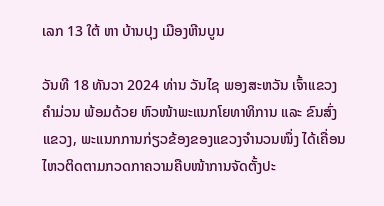ເລກ 13 ໃຕ້ ຫາ ບ້ານປຸງ ເມືອງຫີນບູນ

ວັນທີ 18 ທັນວາ 2024 ທ່ານ ວັນໄຊ ພອງສະຫວັນ ເຈົ້າແຂວງຄຳມ່ວນ ພ້ອມດ້ວຍ ຫົວໜ້າພະແນກໂຍທາທິການ ແລະ ຂົນສົ່ງແຂວງ, ພະແນກການກ່ຽວຂ້ອງຂອງແຂວງຈໍານວນໜຶ່ງ ໄດ້ເຄື່ອນໄຫວຕິດຕາມກວດກາຄວາມຄືບໜ້າການຈັດຕັ້ງປະ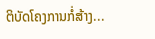ຕິບັດໂຄງການກໍ່ສ້າງ...